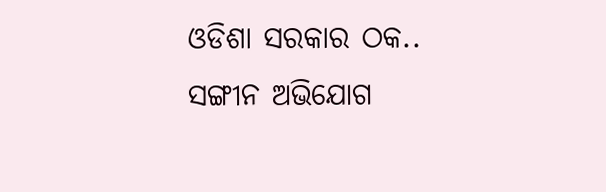ଓଡିଶା ସରକାର ଠକ.. ସଙ୍ଗୀନ ଅଭିଯୋଗ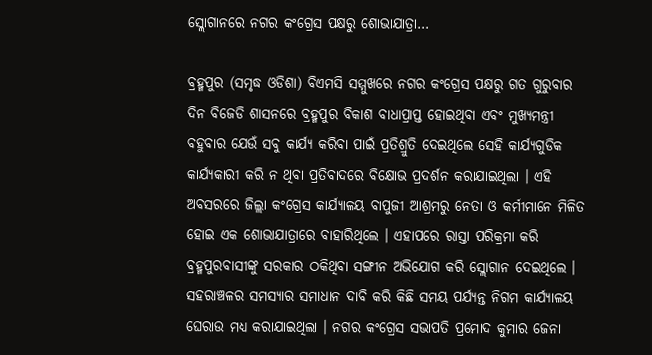ସ୍ଲୋଗାନରେ ନଗର କଂଗ୍ରେସ ପକ୍ଷରୁ ଶୋଭାଯାତ୍ରା…

ବ୍ରହ୍ମପୁର (ସମୃଦ୍ଧ ଓଡିଶା) ବିଏମସି ସମ୍ମୁଖରେ ନଗର କଂଗ୍ରେସ ପକ୍ଷରୁ ଗତ ଗୁରୁବାର ଦିନ ବିଜେଡି ଶାସନରେ ବ୍ରହ୍ମପୁର ବିକାଶ ବାଧାପ୍ରାପ୍ତ ହୋଇଥିବା ଏବଂ ମୁଖ୍ୟମନ୍ତ୍ରୀ ବହୁବାର ଯେଉଁ ସବୁ କାର୍ଯ୍ୟ କରିବା ପାଇଁ ପ୍ରତିଶ୍ରୁତି ଦେଇଥିଲେ ସେହି କାର୍ଯ୍ୟଗୁଡିକ କାର୍ଯ୍ୟକାରୀ କରି ନ ଥିବା ପ୍ରତିବାଦରେ ବିକ୍ଷୋଭ ପ୍ରଦର୍ଶନ କରାଯାଇଥିଲା । ଏହି ଅବସରରେ ଜିଲ୍ଲା କଂଗ୍ରେସ କାର୍ଯ୍ୟାଳୟ ବାପୁଜୀ ଆଶ୍ରମରୁ ନେତା ଓ କର୍ମୀମାନେ ମିଳିତ ହୋଇ ଏକ ଶୋଭାଯାତ୍ରାରେ ବାହାରିଥିଲେ । ଏହାପରେ ରାସ୍ତା ପରିକ୍ରମା କରି ବ୍ରହ୍ମପୁରବାସୀଙ୍କୁ ସରକାର ଠକିଥିବା ସଙ୍ଗୀନ ଅଭିଯୋଗ କରି ସ୍ଲୋଗାନ ଦେଇଥିଲେ । ସହରାଞ୍ଚଳର ସମସ୍ୟାର ସମାଧାନ ଦାବି କରି କିଛି ସମୟ ପର୍ଯ୍ୟନ୍ତ ନିଗମ କାର୍ଯ୍ୟାଳୟ ଘେରାଉ ମଧ୍ୟ କରାଯାଇଥିଲା । ନଗର କଂଗ୍ରେସ ସଭାପତି ପ୍ରମୋଦ କୁମାର ଜେନା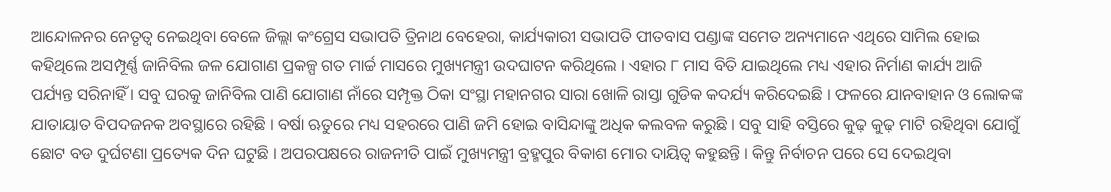ଆନ୍ଦୋଳନର ନେତୃତ୍ୱ ନେଇଥିବା ବେଳେ ଜିଲ୍ଲା କଂଗ୍ରେସ ସଭାପତି ତ୍ରିନାଥ ବେହେରା, କାର୍ଯ୍ୟକାରୀ ସଭାପତି ପୀତବାସ ପଣ୍ଡାଙ୍କ ସମେତ ଅନ୍ୟମାନେ ଏଥିରେ ସାମିଲ ହୋଇ କହିଥିଲେ ଅସମ୍ପୂର୍ଣ୍ଣ ଜାନିବିଲ ଜଳ ଯୋଗାଣ ପ୍ରକଳ୍ପ ଗତ ମାର୍ଚ୍ଚ ମାସରେ ମୁଖ୍ୟମନ୍ତ୍ରୀ ଉଦଘାଟନ କରିଥିଲେ । ଏହାର ୮ ମାସ ବିତି ଯାଇଥିଲେ ମଧ୍ୟ ଏହାର ନିର୍ମାଣ କାର୍ଯ୍ୟ ଆଜି ପର୍ଯ୍ୟନ୍ତ ସରିନାହିଁ । ସବୁ ଘରକୁ ଜାନିବିଲ ପାଣି ଯୋଗାଣ ନାଁରେ ସମ୍ପୃକ୍ତ ଠିକା ସଂସ୍ଥା ମହାନଗର ସାରା ଖୋଳି ରାସ୍ତା ଗୁଡିକ କଦର୍ଯ୍ୟ କରିଦେଇଛି । ଫଳରେ ଯାନବାହାନ ଓ ଲୋକଙ୍କ ଯାତାୟାତ ବିପଦଜନକ ଅବସ୍ଥାରେ ରହିଛି । ବର୍ଷା ଋତୁରେ ମଧ୍ୟ ସହରରେ ପାଣି ଜମି ହୋଇ ବାସିନ୍ଦାଙ୍କୁ ଅଧିକ କଲବଳ କରୁଛି । ସବୁ ସାହି ବସ୍ତିରେ କୁଢ଼ କୁଢ଼ ମାଟି ରହିଥିବା ଯୋଗୁଁ ଛୋଟ ବଡ ଦୁର୍ଘଟଣା ପ୍ରତ୍ୟେକ ଦିନ ଘଟୁଛି । ଅପରପକ୍ଷରେ ରାଜନୀତି ପାଇଁ ମୁଖ୍ୟମନ୍ତ୍ରୀ ବ୍ରହ୍ମପୁର ବିକାଶ ମୋର ଦାୟିତ୍ୱ କହୁଛନ୍ତି । କିନ୍ତୁ ନିର୍ବାଚନ ପରେ ସେ ଦେଇଥିବା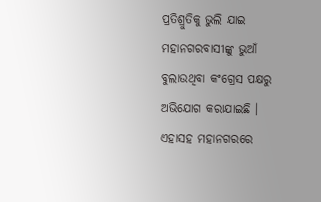ପ୍ରତିଶ୍ରୁତିକୁ ଭୁଲି ଯାଇ ମହାନଗରବାସୀଙ୍କୁ ଭୁଆଁ ବୁଲାଉଥିବା କଂଗ୍ରେସ ପକ୍ଷରୁ ଅଭିଯୋଗ କରାଯାଇଛି । ଏହାସହ ମହାନଗରରେ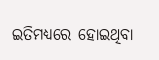ଇତିମଧ୍ୟରେ ହୋଇଥିବା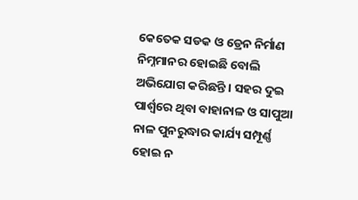କେତେକ ସଡକ ଓ ଡ୍ରେନ ନିର୍ମାଣ ନିମ୍ନମାନର ହୋଇଛି ବୋଲି ଅଭିଯୋଗ କରିଛନ୍ତି । ସହର ଦୁଇ ପାର୍ଶ୍ୱରେ ଥିବା ବାହାନାଳ ଓ ସାପୁଆ ନାଳ ପୁନରୁଦ୍ଧାର କାର୍ଯ୍ୟ ସମ୍ପୂର୍ଣ୍ଣ ହୋଇ ନ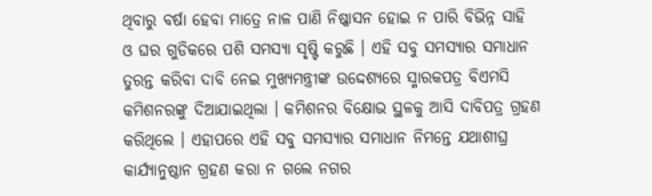ଥିବାରୁ ବର୍ଷା ହେବା ମାତ୍ରେ ନାଳ ପାଣି ନିଷ୍କାସନ ହୋଇ ନ ପାରି ବିଭିନ୍ନ ସାହି ଓ ଘର ଗୁଡିକରେ ପଶି ସମସ୍ୟା ସୃଷ୍ଟି କରୁଛି । ଏହି ସବୁ ସମସ୍ୟାର ସମାଧାନ ତୁରନ୍ତ କରିବା ଦାବି ନେଇ ମୁଖ୍ୟମନ୍ତ୍ରୀଙ୍କ ଉଦ୍ଦେଶ୍ୟରେ ସ୍ମାରକପତ୍ର ବିଏମସି କମିଶନରଙ୍କୁ ଦିଆଯାଇଥିଲା । କମିଶନର ବିକ୍ଷୋଭ ସ୍ଥଳକୁ ଆସି ଦାବିପତ୍ର ଗ୍ରହଣ କରିଥିଲେ । ଏହାପରେ ଏହି ସବୁ ସମସ୍ୟାର ସମାଧାନ ନିମନ୍ତେ ଯଥାଶୀଘ୍ର କାର୍ଯ୍ୟାନୁଷ୍ଠାନ ଗ୍ରହଣ କରା ନ ଗଲେ ନଗର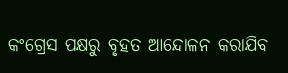କଂଗ୍ରେସ ପକ୍ଷରୁ ବୃହତ ଆନ୍ଦୋଳନ କରାଯିବ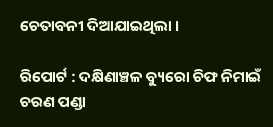ଚେତାବନୀ ଦିଆଯାଇଥିଲା ।

ରିପୋର୍ଟ : ଦକ୍ଷିଣାଞ୍ଚଳ ବ୍ୟୁରୋ ଚିଫ ନିମାଇଁ ଚରଣ ପଣ୍ଡା